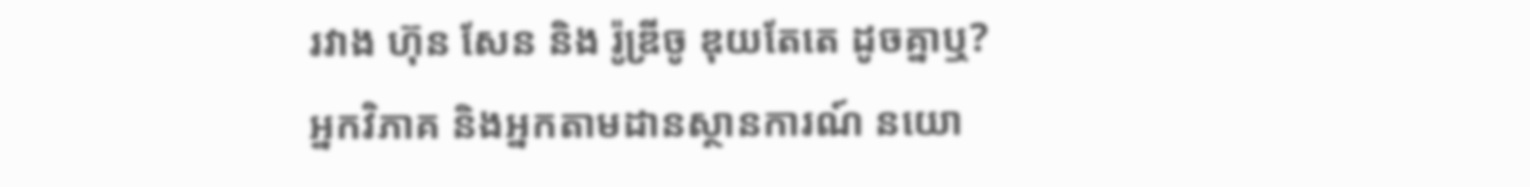រវាង ហ៊ុន សែន និង រ៉ូឌ្រីចូ ឌុយតែតេ ដូចគ្នាឬ?
អ្នកវិភាគ និងអ្នកតាមដានស្ថានការណ៍ នយោ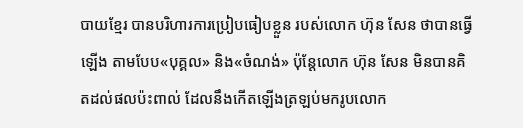បាយខ្មែរ បានបរិហារការប្រៀបធៀបខ្លួន របស់លោក ហ៊ុន សែន ថាបានធ្វើឡើង តាមបែប«បុគ្គល» និង«ចំណង់» ប៉ុន្តែលោក ហ៊ុន សែន មិនបានគិតដល់ផលប៉ះពាល់ ដែលនឹងកើតឡើងត្រឡប់មករូបលោក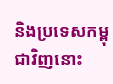និងប្រទេសកម្ពុជាវិញនោះ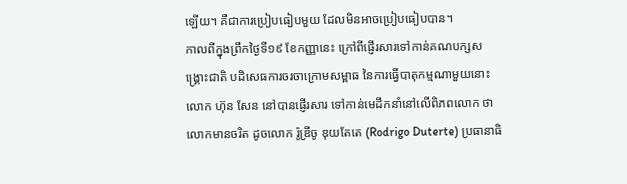ឡើយ។ គឺជាការប្រៀបធៀបមួយ ដែលមិនអាចប្រៀបធៀបបាន។
កាលពីក្នុងព្រឹកថ្ងៃទី១៩ ខែកញ្ញានេះ ក្រៅពីផ្ញើរសារទៅកាន់គណបក្សសង្គ្រោះជាតិ បដិសេធការចរចាក្រោមសម្ពាធ នៃការធ្វើបាតុកម្មណាមួយនោះ លោក ហ៊ុន សែន នៅបានផ្ញើរសារ ទៅកាន់មេដឹកនាំនៅលើពិភពលោក ថាលោកមានចរិត ដូចលោក រ៉ូឌ្រីចូ ឌុយតែតេ (Rodrigo Duterte) ប្រធានាធិ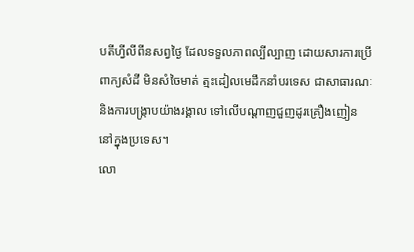បតីហ្វីលីពីនសព្វថ្ងៃ ដែលទទួលភាពល្បីល្បាញ ដោយសារការប្រើពាក្យសំដី មិនសំចៃមាត់ ត្មះដៀលមេដឹកនាំបរទេស ជាសាធារណៈ និងការបង្ក្រាបយ៉ាងរង្គាល ទៅលើបណ្ដាញជួញដូរគ្រឿងញៀន នៅក្នុងប្រទេស។
លោ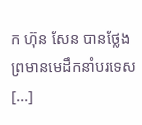ក ហ៊ុន សែន បានថ្លែងព្រមានមេដឹកនាំបរទេស [...]